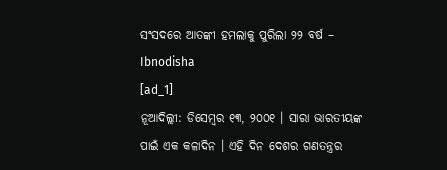ସଂସଦରେ ଆତଙ୍କୀ ହମଲାକୁ ପୁରିଲା ୨୨ ବର୍ଷ – Ibnodisha
[ad_1]
ନୂଆଦିଲ୍ଲୀ: ଡିସେମ୍ବର ୧୩, ୨୦୦୧ । ସାରା ଭାରତୀୟଙ୍କ ପାଇଁ ଏକ କଳାଦିନ । ଏହି ଦିନ ଦେଶର ଗଣତନ୍ତ୍ରର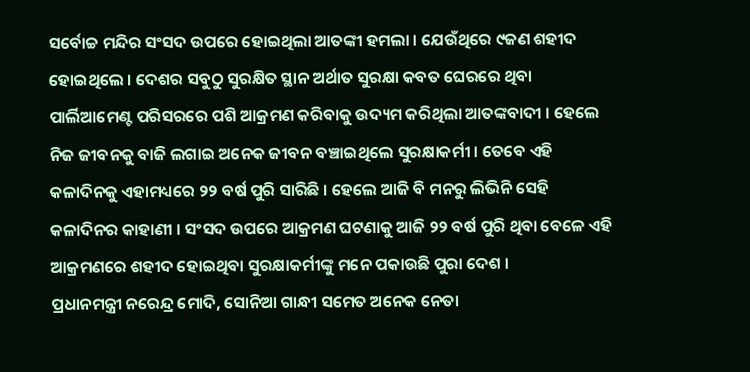ସର୍ବୋଚ୍ଚ ମନ୍ଦିର ସଂସଦ ଉପରେ ହୋଇଥିଲା ଆତଙ୍କୀ ହମଲା । ଯେଉଁଥିରେ ୯ଜଣ ଶହୀଦ ହୋଇଥିଲେ । ଦେଶର ସବୁଠୁ ସୁରକ୍ଷିତ ସ୍ଥାନ ଅର୍ଥାତ ସୁରକ୍ଷା କବତ ଘେରରେ ଥିବା ପାର୍ଲିଆମେଣ୍ଟ ପରିସରରେ ପଶି ଆକ୍ରମଣ କରିବାକୁ ଉଦ୍ୟମ କରିଥିଲା ଆତଙ୍କବାଦୀ । ହେଲେ ନିଜ ଜୀବନକୁ ବାଜି ଲଗାଇ ଅନେକ ଜୀବନ ବଞ୍ଚାଇଥିଲେ ସୁରକ୍ଷାକର୍ମୀ । ତେବେ ଏହି କଳାଦିନକୁ ଏହାମଧ୍ୟରେ ୨୨ ବର୍ଷ ପୁରି ସାରିଛି । ହେଲେ ଆଜି ବି ମନରୁ ଲିଭିନି ସେହି କଳାଦିନର କାହାଣୀ । ସଂସଦ ଉପରେ ଆକ୍ରମଣ ଘଟଣାକୁ ଆଜି ୨୨ ବର୍ଷ ପୁରି ଥିବା ବେଳେ ଏହି ଆକ୍ରମଣରେ ଶହୀଦ ହୋଇଥିବା ସୁରକ୍ଷାକର୍ମୀଙ୍କୁ ମନେ ପକାଉଛି ପୁରା ଦେଶ ।
ପ୍ରଧାନମନ୍ତ୍ରୀ ନରେନ୍ଦ୍ର ମୋଦି, ସୋନିଆ ଗାନ୍ଧୀ ସମେତ ଅନେକ ନେତା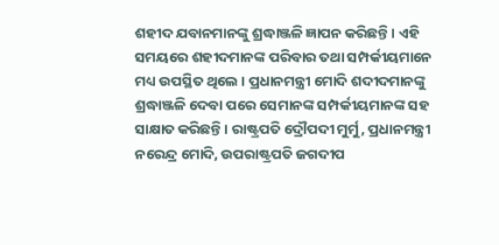ଶହୀଦ ଯବାନମାନଙ୍କୁ ଶ୍ରଦ୍ଧାଞ୍ଜଳି ଜ୍ଞାପନ କରିଛନ୍ତି । ଏହି ସମୟରେ ଶହୀଦମାନଙ୍କ ପରିବାର ତଥା ସମ୍ପର୍କୀୟମାନେ ମଧ୍ୟ ଉପସ୍ଥିତ ଥିଲେ । ପ୍ରଧାନମନ୍ତ୍ରୀ ମୋଦି ଶଦୀଦମାନଙ୍କୁ ଶ୍ରଦ୍ଧାଞ୍ଜଳି ଦେବା ପରେ ସେମାନଙ୍କ ସମ୍ପର୍କୀୟମାନଙ୍କ ସହ ସାକ୍ଷାତ କରିଛନ୍ତି । ରାଷ୍ଟ୍ରପତି ଦ୍ରୌପଦୀ ମୁର୍ମୁ, ପ୍ରଧାନମନ୍ତ୍ରୀ ନରେନ୍ଦ୍ର ମୋଦି, ଉପରାଷ୍ଟ୍ରପତି ଜଗଦୀପ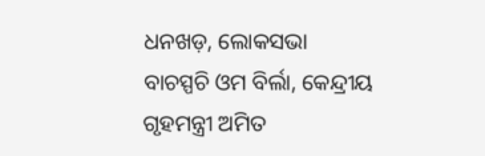ଧନଖଡ଼, ଲୋକସଭା ବାଚସ୍ପଚି ଓମ ବିର୍ଲା, କେନ୍ଦ୍ରୀୟ ଗୃହମନ୍ତ୍ରୀ ଅମିତ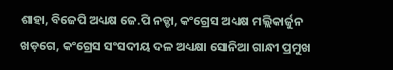ଶାହା, ବିଜେପି ଅଧ୍ୟକ୍ଷ ଜେ.ପି ନଡ୍ଡା, କଂଗ୍ରେସ ଅଧ୍ୟକ୍ଷ ମଲ୍ଲିକାର୍ଜୁନ ଖଡ଼ଗେ, କଂଗ୍ରେସ ସଂସଦୀୟ ଦଳ ଅଧ୍ୟକ୍ଷା ସୋନିଆ ଗାନ୍ଧୀ ପ୍ରମୁଖ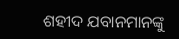ଶହୀଦ ଯବାନମାନଙ୍କୁ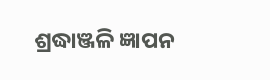ଶ୍ରଦ୍ଧାଞ୍ଜଳି ଜ୍ଞାପନ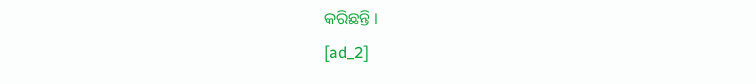କରିଛନ୍ତି ।
[ad_2]